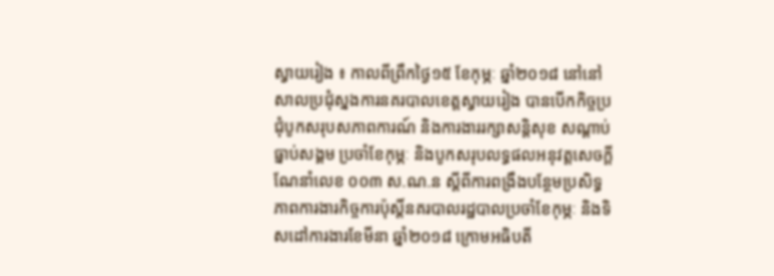ស្វាយរៀង ៖ កាលពីព្រឹកថ្ងៃ១៥ ខែកុម្ភៈ ឆ្នាំ២០១៨ នៅនៅសាលប្រជុំស្នងការនគរបាលខេត្តស្វាយរៀង បានបើកកិច្ចប្រជុំបូកសរុបសភាពការណ៍ និងការងាររក្សាសន្តិសុខ សណ្តាប់ធ្នាប់សង្គម ប្រចាំខែកុម្ភៈ និងបូកសរុបលទ្ធផលអនុវត្តសេចក្តីណែនាំលេខ ០០៣ ស.ណ.ន ស្តីពីការពង្រឹងបន្ថែមប្រសិទ្ធភាពការងារកិច្ចការប៉ុស្តិ៍នគរបាលរដ្ឋបាលប្រចាំខែកុម្ភៈ និងទិសដៅការងារខែមីនា ឆ្នាំ២០១៨ ក្រោមអធិបតី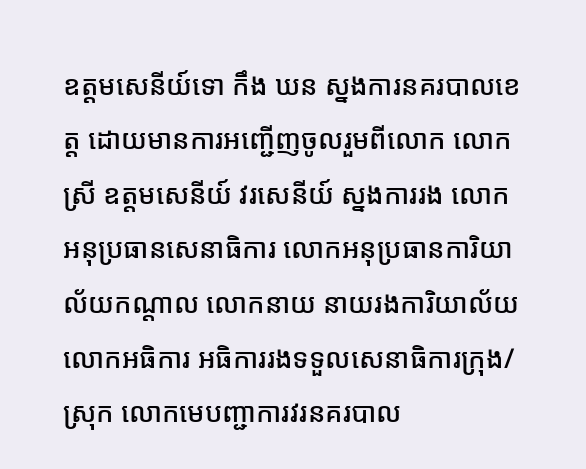ឧត្តមសេនីយ៍ទោ កឹង ឃន ស្នងការនគរបាលខេត្ត ដោយមានការអញ្ជើញចូលរួមពីលោក លោកស្រី ឧត្តមសេនីយ៍ វរសេនីយ៍ ស្នងការរង លោកអនុប្រធានសេនាធិការ លោកអនុប្រធានការិយាល័យកណ្តាល លោកនាយ នាយរងការិយាល័យ លោកអធិការ អធិការរងទទួលសេនាធិការក្រុង/ស្រុក លោកមេបញ្ជាការវរនគរបាល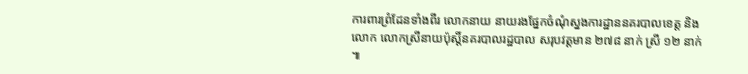ការពារព្រំដែនទាំងពីរ លោកនាយ នាយរងផ្នែកចំណុំស្នងការដ្ឋាននគរបាលខេត្ត និងលោក លោកស្រីនាយប៉ុស្តិ៍នគរបាលរដ្ឋបាល សរុបវត្តមាន ២៧៨ នាក់ ស្រី ១២ នាក់ ៕